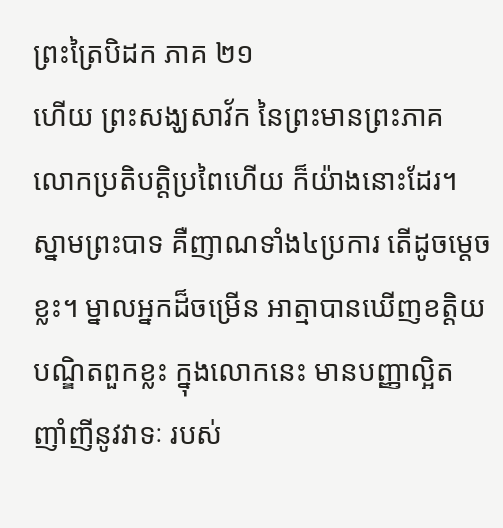ព្រះត្រៃបិដក ភាគ ២១
ហើយ ព្រះសង្ឃសាវ័ក នៃព្រះមានព្រះភាគ លោកប្រតិបត្តិប្រពៃហើយ ក៏យ៉ាងនោះដែរ។ ស្នាមព្រះបាទ គឺញាណទាំង៤ប្រការ តើដូចម្តេចខ្លះ។ ម្នាលអ្នកដ៏ចម្រើន អាត្មាបានឃើញខត្តិយបណ្ឌិតពួកខ្លះ ក្នុងលោកនេះ មានបញ្ញាល្អិត ញាំញីនូវវាទៈ របស់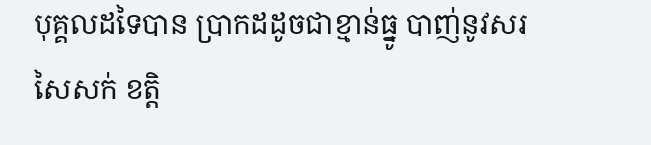បុគ្គលដទៃបាន ប្រាកដដូចជាខ្មាន់ធ្នូ បាញ់នូវសរសៃសក់ ខត្តិ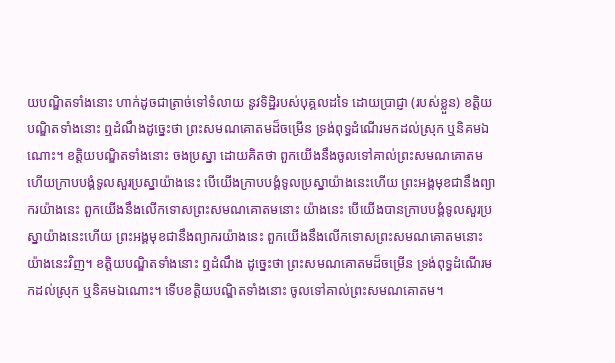យបណ្ឌិតទាំងនោះ ហាក់ដូចជាត្រាច់ទៅទំលាយ នូវទិដ្ឋិរបស់បុគ្គលដទៃ ដោយប្រាជ្ញា (របស់ខ្លួន) ខត្តិយបណ្ឌិតទាំងនោះ ឮដំណឹងដូច្នេះថា ព្រះសមណគោតមដ៏ចម្រើន ទ្រង់ពុទ្ធដំណើរមកដល់ស្រុក ឬនិគមឯណោះ។ ខត្តិយបណ្ឌិតទាំងនោះ ចងប្រស្នា ដោយគិតថា ពួកយើងនឹងចូលទៅគាល់ព្រះសមណគោតម ហើយក្រាបបង្គំទូលសួរប្រស្នាយ៉ាងនេះ បើយើងក្រាបបង្គំទូលប្រស្នាយ៉ាងនេះហើយ ព្រះអង្គមុខជានឹងព្យាករយ៉ាងនេះ ពួកយើងនឹងលើកទោសព្រះសមណគោតមនោះ យ៉ាងនេះ បើយើងបានក្រាបបង្គំទូលសួរប្រស្នាយ៉ាងនេះហើយ ព្រះអង្គមុខជានឹងព្យាករយ៉ាងនេះ ពួកយើងនឹងលើកទោសព្រះសមណគោតមនោះ យ៉ាងនេះវិញ។ ខត្តិយបណ្ឌិតទាំងនោះ ឮដំណឹង ដូច្នេះថា ព្រះសមណគោតមដ៏ចម្រើន ទ្រង់ពុទ្ធដំណើរមកដល់ស្រុក ឬនិគមឯណោះ។ ទើបខត្តិយបណ្ឌិតទាំងនោះ ចូលទៅគាល់ព្រះសមណគោតម។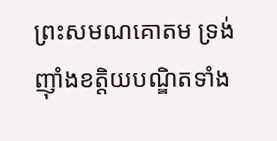ព្រះសមណគោតម ទ្រង់ញ៉ាំងខត្តិយបណ្ឌិតទាំង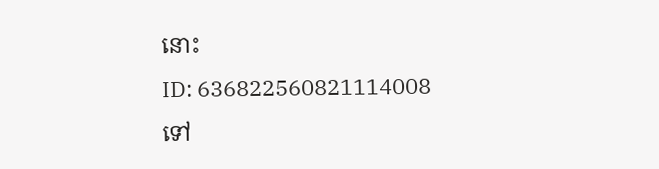នោះ
ID: 636822560821114008
ទៅ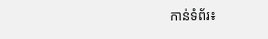កាន់ទំព័រ៖